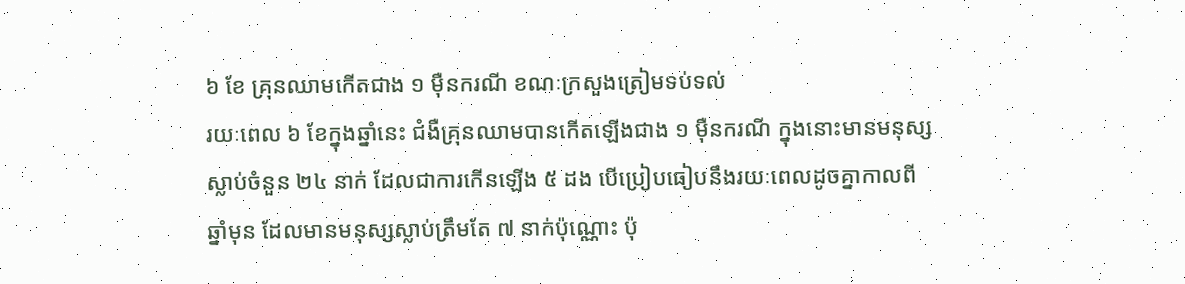៦ ខែ គ្រុនឈាមកើតជាង ១ ម៉ឺនករណី ខណៈក្រសួងត្រៀមទប់ទល់
រយៈពេល ៦ ខែក្នុងឆ្នាំនេះ ជំងឺគ្រុនឈាមបានកើតឡើងជាង ១ ម៉ឺនករណី ក្នុងនោះមានមនុស្សស្លាប់ចំនួន ២៤ នាក់ ដែលជាការកើនឡើង ៥ ដង បើប្រៀបធៀបនឹងរយៈពេលដូចគ្នាកាលពីឆ្នាំមុន ដែលមានមនុស្សស្លាប់ត្រឹមតែ ៧ នាក់ប៉ុណ្ណោះ ប៉ុ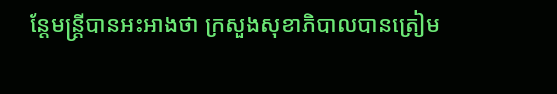ន្ដែមន្ត្រីបានអះអាងថា ក្រសួងសុខាភិបាលបានត្រៀម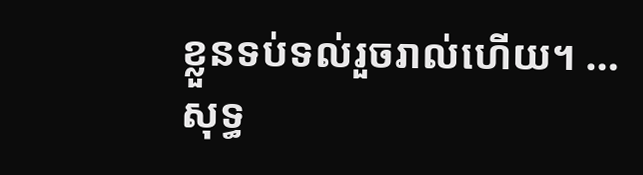ខ្លួនទប់ទល់រួចរាល់ហើយ។ …
សុទ្ធ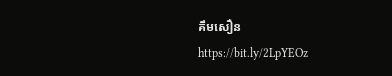គឹមសឿន
https://bit.ly/2LpYEOz